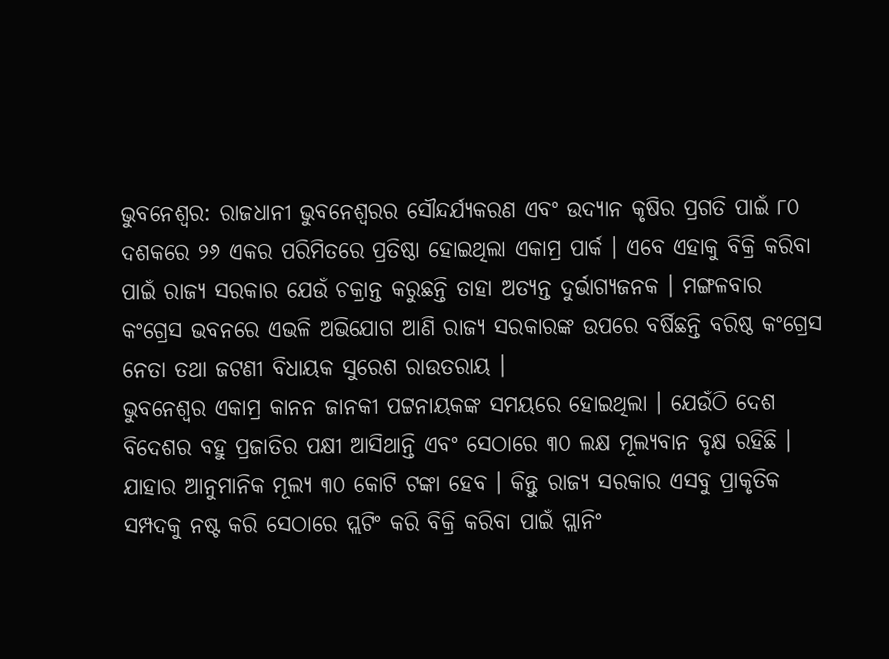ଭୁବନେଶ୍ବର: ରାଜଧାନୀ ଭୁବନେଶ୍ବରର ସୌନ୍ଦର୍ଯ୍ୟକରଣ ଏବଂ ଉଦ୍ୟାନ କୃଷିର ପ୍ରଗତି ପାଇଁ ୮୦ ଦଶକରେ ୨୬ ଏକର ପରିମିତରେ ପ୍ରତିଷ୍ଠା ହୋଇଥିଲା ଏକାମ୍ର ପାର୍କ । ଏବେ ଏହାକୁ ବିକ୍ରି କରିବା ପାଇଁ ରାଜ୍ୟ ସରକାର ଯେଉଁ ଚକ୍ରାନ୍ତ କରୁଛନ୍ତି ତାହା ଅତ୍ୟନ୍ତ ଦୁର୍ଭାଗ୍ୟଜନକ । ମଙ୍ଗଳବାର କଂଗ୍ରେସ ଭବନରେ ଏଭଳି ଅଭିଯୋଗ ଆଣି ରାଜ୍ୟ ସରକାରଙ୍କ ଉପରେ ବର୍ଷିଛନ୍ତି ବରିଷ୍ଠ କଂଗ୍ରେସ ନେତା ତଥା ଜଟଣୀ ବିଧାୟକ ସୁରେଶ ରାଉତରାୟ ।
ଭୁବନେଶ୍ୱର ଏକାମ୍ର କାନନ ଜାନକୀ ପଟ୍ଟନାୟକଙ୍କ ସମୟରେ ହୋଇଥିଲା । ଯେଉଁଠି ଦେଶ ବିଦେଶର ବହୁ ପ୍ରଜାତିର ପକ୍ଷୀ ଆସିଥାନ୍ତି ଏବଂ ସେଠାରେ ୩୦ ଲକ୍ଷ ମୂଲ୍ୟବାନ ବୃକ୍ଷ ରହିଛି । ଯାହାର ଆନୁମାନିକ ମୂଲ୍ୟ ୩୦ କୋଟି ଟଙ୍କା ହେବ । କିନ୍ତୁ ରାଜ୍ୟ ସରକାର ଏସବୁ ପ୍ରାକୃତିକ ସମ୍ପଦକୁ ନଷ୍ଟ କରି ସେଠାରେ ପ୍ଲଟିଂ କରି ବିକ୍ରି କରିବା ପାଇଁ ପ୍ଲାନିଂ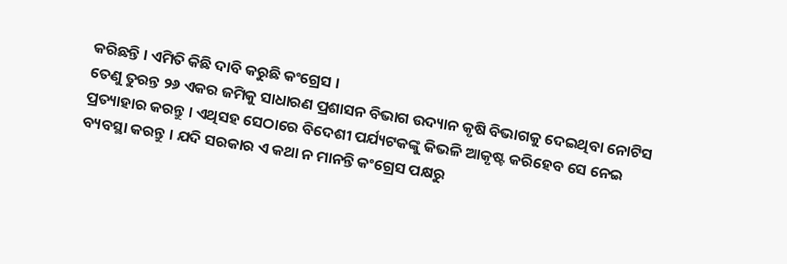କରିଛନ୍ତି । ଏମିତି କିଛି ଦାବି କରୁଛି କଂଗ୍ରେସ ।
ତେଣୁ ତୁରନ୍ତ ୨୬ ଏକର ଜମିକୁ ସାଧାରଣ ପ୍ରଶାସନ ବିଭାଗ ଉଦ୍ୟାନ କୃଷି ବିଭାଗକୁ ଦେଇଥିବା ନୋଟିସ ପ୍ରତ୍ୟାହାର କରନ୍ତୁ । ଏଥିସହ ସେଠାରେ ବିଦେଶୀ ପର୍ଯ୍ୟଟକଙ୍କୁ କିଭଳି ଆକୃଷ୍ଟ କରିହେବ ସେ ନେଇ ବ୍ୟବସ୍ଥା କରନ୍ତୁ । ଯଦି ସରକାର ଏ କଥା ନ ମାନନ୍ତି କଂଗ୍ରେସ ପକ୍ଷରୁ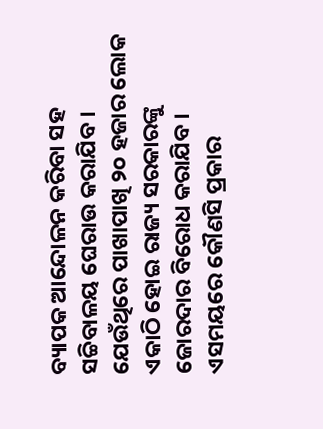ବ୍ୟାପକ ଆନ୍ଦୋଳନ କରିବା ସହ ସଚ୍ଚିବାଳୟ ଘେରାଉ କରାଯିବ । ଯେଉଁଥିରେ ପାଖାପାଖି ୨୦ ହଜାର ଲୋକ ଏକାଠି ହୋଇ ରାଜ୍ୟ ସରକାରଙ୍କୁ ଜୋରଦାର ବିରୋଧ କରାଯିବ । ଏସମୟରେ କୌଣସି ପ୍ରକାର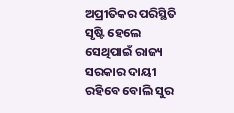ଅପ୍ରୀତିକର ପରିସ୍ଥିତି ସୃଷ୍ଟି ହେଲେ ସେଥିପାଇଁ ରାଜ୍ୟ ସରକାର ଦାୟୀ ରହିବେ ବୋଲି ସୁର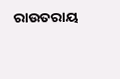ରାଉତରାୟ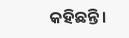କହିଛନ୍ତି ।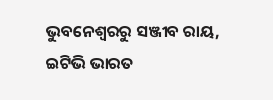ଭୁବନେଶ୍ବରରୁ ସଞ୍ଜୀବ ରାୟ, ଇଟିଭି ଭାରତ